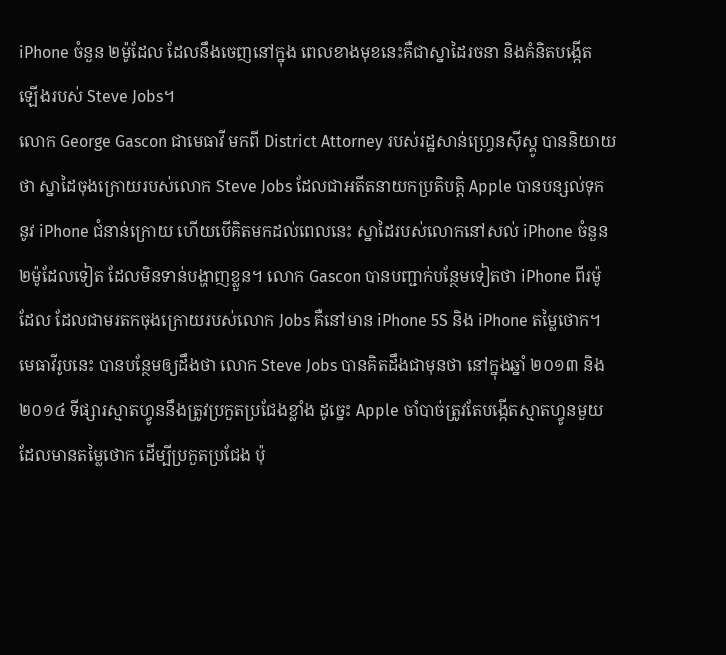iPhone ចំនួន ២ម៉ូដែល ដែលនឹងចេញនៅក្នុង ពេលខាងមុខនេះគឺជាស្នាដៃរចនា និងគំនិតបង្កើត
ឡើងរបស់ Steve Jobs។
លោក George Gascon ជាមេធាវី មកពី District Attorney របស់រដ្ឋសាន់ហ្វ្រេនស៊ីស្គូ បាននិយាយ
ថា ស្នាដៃចុងក្រោយរបស់លោក Steve Jobs ដែលជាអតីតនាយកប្រតិបត្តិ Apple បានបន្សល់ទុក
នូវ iPhone ជំនាន់ក្រោយ ហើយបើគិតមកដល់ពេលនេះ ស្នាដៃរបស់លោកនៅសល់ iPhone ចំនួន
២ម៉ូដែលទៀត ដែលមិនទាន់បង្ហាញខ្លួន។ លោក Gascon បានបញ្ជាក់បន្ថែមទៀតថា iPhone ពីរម៉ូ
ដែល ដែលជាមរតកចុងក្រោយរបស់លោក Jobs គឺនៅមាន iPhone 5S និង iPhone តម្លៃថោក។
មេធាវីរូបនេះ បានបន្ថែមឲ្យដឹងថា លោក Steve Jobs បានគិតដឹងជាមុនថា នៅក្នុងឆ្នាំ ២០១៣ និង
២០១៤ ទីផ្សារស្មាតហ្វូននឹងត្រូវប្រកួតប្រជែងខ្លាំង ដូច្នេះ Apple ចាំបាច់ត្រូវតែបង្កើតស្មាតហ្វូនមួយ
ដែលមានតម្លៃថោក ដើម្បីប្រកួតប្រជែង ប៉ុ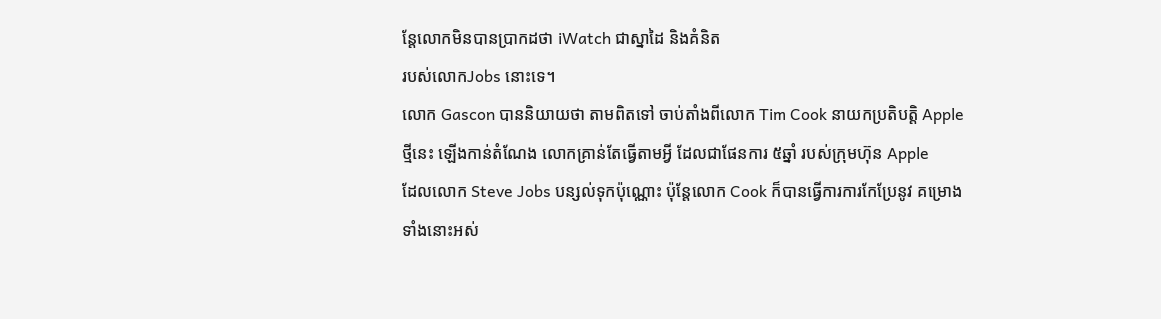ន្តែលោកមិនបានប្រាកដថា iWatch ជាស្នាដៃ និងគំនិត
របស់លោកJobs នោះទេ។
លោក Gascon បាននិយាយថា តាមពិតទៅ ចាប់តាំងពីលោក Tim Cook នាយកប្រតិបត្តិ Apple
ថ្មីនេះ ឡើងកាន់តំណែង លោកគ្រាន់តែធ្វើតាមអ្វី ដែលជាផែនការ ៥ឆ្នាំ របស់ក្រុមហ៊ុន Apple
ដែលលោក Steve Jobs បន្សល់ទុកប៉ុណ្ណោះ ប៉ុន្តែលោក Cook ក៏បានធ្វើការការកែប្រែនូវ គម្រោង
ទាំងនោះអស់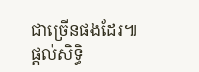ជាច្រើនផងដែរ៕
ផ្តល់សិទ្ធិ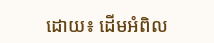ដោយ៖ ដើមអំពិល